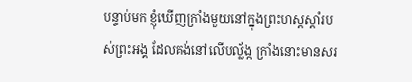បន្ទាប់មក ខ្ញុំឃើញក្រាំងមួយនៅក្នុងព្រះហស្ដស្ដាំរបស់ព្រះអង្គ ដែលគង់នៅលើបល្ល័ង្ក ក្រាំងនោះមានសរ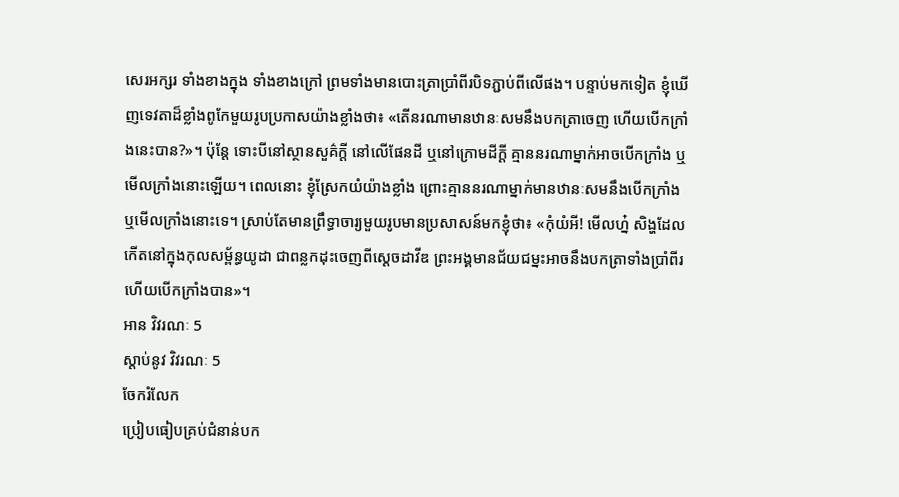សេរអក្សរ ទាំងខាងក្នុង ទាំងខាងក្រៅ ព្រមទាំងមានបោះត្រាប្រាំពីរបិទភ្ជាប់ពីលើផង។ បន្ទាប់មកទៀត ខ្ញុំឃើញទេវតាដ៏ខ្លាំងពូកែមួយរូបប្រកាសយ៉ាងខ្លាំងថា៖ «តើនរណាមានឋានៈសមនឹងបកត្រាចេញ ហើយបើកក្រាំងនេះបាន?»។ ប៉ុន្តែ ទោះបីនៅស្ថានសួគ៌ក្ដី នៅលើផែនដី ឬនៅក្រោមដីក្ដី គ្មាននរណាម្នាក់អាចបើកក្រាំង ឬមើលក្រាំងនោះឡើយ។ ពេលនោះ ខ្ញុំស្រែកយំយ៉ាងខ្លាំង ព្រោះគ្មាននរណាម្នាក់មានឋានៈសមនឹងបើកក្រាំង ឬមើលក្រាំងនោះទេ។ ស្រាប់តែមានព្រឹទ្ធាចារ្យមួយរូបមានប្រសាសន៍មកខ្ញុំថា៖ «កុំយំអី! មើលហ្ន៎ សិង្ហដែលកើតនៅក្នុងកុលសម្ព័ន្ធយូដា ជាពន្លកដុះចេញពីស្ដេចដាវីឌ ព្រះអង្គមានជ័យជម្នះអាចនឹងបកត្រាទាំងប្រាំពីរ ហើយបើកក្រាំងបាន»។
អាន វិវរណៈ 5
ស្ដាប់នូវ វិវរណៈ 5
ចែករំលែក
ប្រៀបធៀបគ្រប់ជំនាន់បក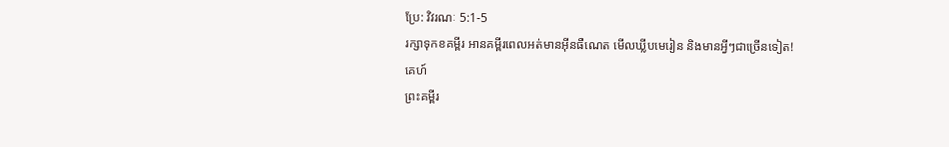ប្រែ: វិវរណៈ 5:1-5
រក្សាទុកខគម្ពីរ អានគម្ពីរពេលអត់មានអ៊ីនធឺណេត មើលឃ្លីបមេរៀន និងមានអ្វីៗជាច្រើនទៀត!
គេហ៍
ព្រះគម្ពីរ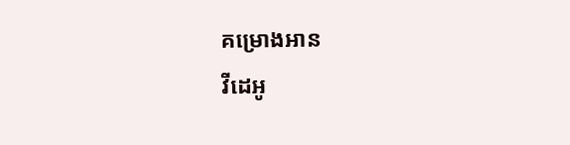គម្រោងអាន
វីដេអូ